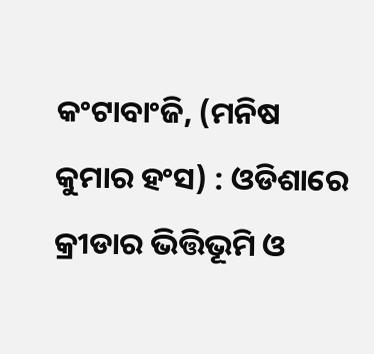କଂଟାବାଂଜି, (ମନିଷ କୁମାର ହଂସ) : ଓଡିଶାରେ କ୍ରୀଡାର ଭିତ୍ତିଭୂମି ଓ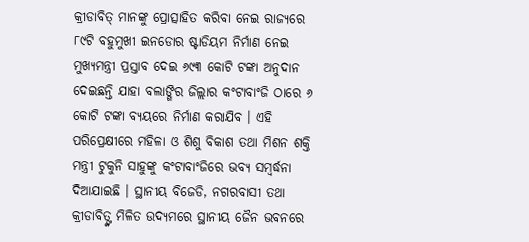କ୍ରୀଡାବିତ୍ ମାନଙ୍କୁ ପ୍ରୋତ୍ସାହିତ କରିବା ନେଇ ରାଜ୍ୟରେ ୮୯ଟି ବହୁମୁଖୀ ଇନଡୋର ଷ୍ଟାଡିୟମ ନିର୍ମାଣ ନେଇ ମୁଖ୍ୟମନ୍ତ୍ରୀ ପ୍ରସ୍ତାବ ଦେଇ ୬୯୩ କୋଟି ଟଙ୍କା ଅନୁଦାନ ଦେଇଛନ୍ତି ଯାହା ବଲାଙ୍ଗିର ଜିଲ୍ଲାର କଂଟାବାଂଜି ଠାରେ ୬ କୋଟି ଟଙ୍କା ବ୍ୟୟରେ ନିର୍ମାଣ କରାଯିବ । ଏହି ପରିପ୍ରେକ୍ଷୀରେ ମହିଳା ଓ ଶିଶୁ ବିକାଶ ତଥା ମିଶନ ଶକ୍ତି ମନ୍ତ୍ରୀ ଟୁକୁନି ସାହୁଙ୍କୁ କଂଟାବାଂଜିରେ ଭବ୍ୟ ସମ୍ବର୍ଦ୍ଧନା ଦିଆଯାଇଛି । ସ୍ଥାନୀୟ ବିଜେଡି, ନଗରବାସୀ ତଥା କ୍ରୀଡାବିତ୍ଙ୍କ ମିଳିତ ଉଦ୍ୟମରେ ସ୍ଥାନୀୟ ଜୈନ ଭବନରେ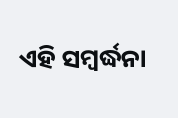ଏହି ସମ୍ବର୍ଦ୍ଧନା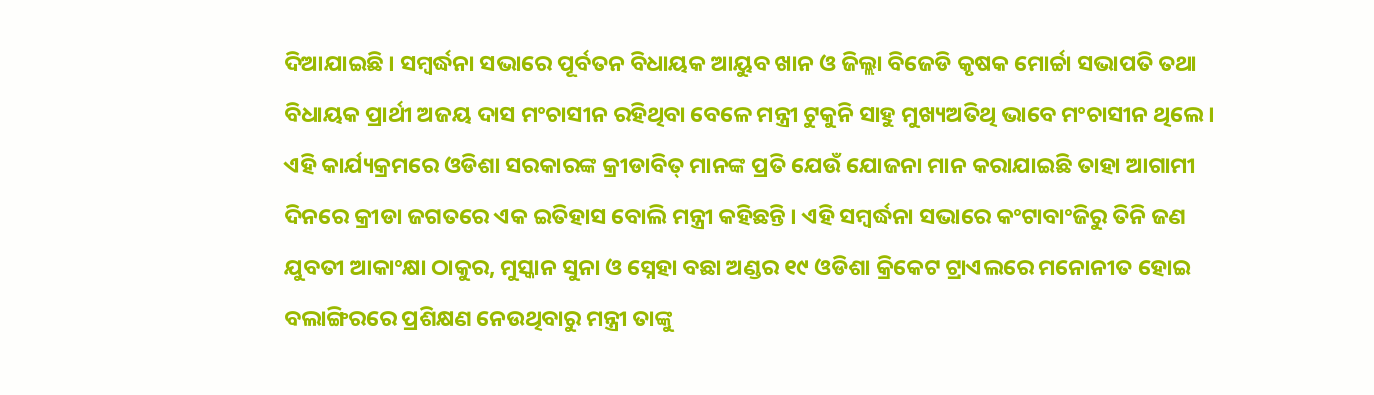ଦିଆଯାଇଛି । ସମ୍ବର୍ଦ୍ଧନା ସଭାରେ ପୂର୍ବତନ ବିଧାୟକ ଆୟୁବ ଖାନ ଓ ଜିଲ୍ଲା ବିଜେଡି କୃଷକ ମୋର୍ଚ୍ଚା ସଭାପତି ତଥା ବିଧାୟକ ପ୍ରାର୍ଥୀ ଅଜୟ ଦାସ ମଂଚାସୀନ ରହିଥିବା ବେଳେ ମନ୍ତ୍ରୀ ଟୁକୁନି ସାହୁ ମୁଖ୍ୟଅତିଥି ଭାବେ ମଂଚାସୀନ ଥିଲେ । ଏହି କାର୍ଯ୍ୟକ୍ରମରେ ଓଡିଶା ସରକାରଙ୍କ କ୍ରୀଡାବିତ୍ ମାନଙ୍କ ପ୍ରତି ଯେଉଁ ଯୋଜନା ମାନ କରାଯାଇଛି ତାହା ଆଗାମୀ ଦିନରେ କ୍ରୀଡା ଜଗତରେ ଏକ ଇତିହାସ ବୋଲି ମନ୍ତ୍ରୀ କହିଛନ୍ତି । ଏହି ସମ୍ବର୍ଦ୍ଧନା ସଭାରେ କଂଟାବାଂଜିରୁ ତିନି ଜଣ ଯୁବତୀ ଆକାଂକ୍ଷା ଠାକୁର, ମୁସ୍କାନ ସୁନା ଓ ସ୍ନେହା ବଛା ଅଣ୍ଡର ୧୯ ଓଡିଶା କ୍ରିକେଟ ଟ୍ରାଏଲରେ ମନୋନୀତ ହୋଇ ବଲାଙ୍ଗିରରେ ପ୍ରଶିକ୍ଷଣ ନେଉଥିବାରୁ ମନ୍ତ୍ରୀ ତାଙ୍କୁ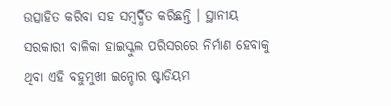ଉତ୍ସାହିତ କରିବା ସହ ସମ୍ବର୍ଦ୍ଧିତ କରିଛନ୍ତି । ସ୍ଥାନୀୟ ସରକାରୀ ବାଳିକା ହାଇସ୍କୁଲ ପରିସରରେ ନିର୍ମାଣ ହେବାକୁ ଥିବା ଏହି ବହୁମୁଖୀ ଇନ୍ଡୋର ଷ୍ଟାଡିୟମ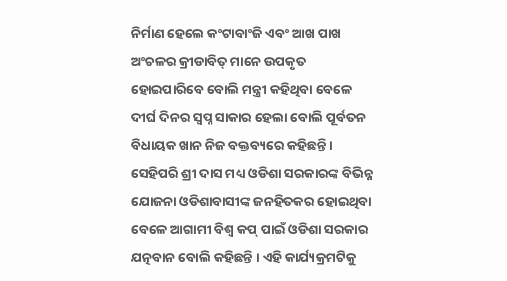ନିର୍ମାଣ ହେଲେ କଂଟାବାଂଜି ଏବଂ ଆଖ ପାଖ ଅଂଚଳର କ୍ରୀଡାବିତ୍ ମାନେ ଉପକୃତ ହୋଇପାରିବେ ବୋଲି ମନ୍ତ୍ରୀ କହିଥିବା ବେଳେ ଦୀର୍ଘ ଦିନର ସ୍ୱପ୍ନ ସାକାର ହେଲା ବୋଲି ପୂର୍ବତନ ବିଧାୟକ ଖାନ ନିଜ ବକ୍ତବ୍ୟରେ କହିଛନ୍ତି । ସେହିପରି ଶ୍ରୀ ଦାସ ମଧ୍ୟ ଓଡିଶା ସରକାରଙ୍କ ବିଭିନ୍ନ ଯୋଜନା ଓଡିଶାବାସୀଙ୍କ ଜନହିତକର ହୋଇଥିବା ବେଳେ ଆଗାମୀ ବିଶ୍ୱ କପ୍ ପାଇଁ ଓଡିଶା ସରକାର ଯତ୍ନବାନ ବୋଲି କହିଛନ୍ତି । ଏହି କାର୍ଯ୍ୟକ୍ରମଟିକୁ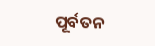ପୂର୍ବତନ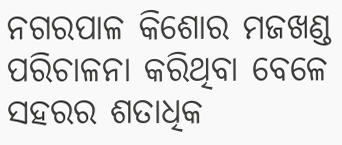ନଗରପାଳ କିଶୋର ମଜଖଣ୍ଡ ପରିଚାଳନା କରିଥିବା ବେଳେ ସହରର ଶତାଧିକ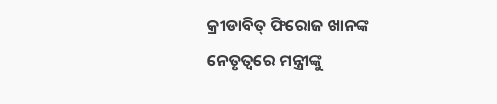କ୍ରୀଡାବିତ୍ ଫିରୋଜ ଖାନଙ୍କ ନେତୃତ୍ୱରେ ମନ୍ତ୍ରୀଙ୍କୁ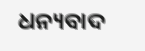ଧନ୍ୟବାଦ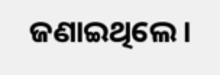ଜଣାଇଥିଲେ ।